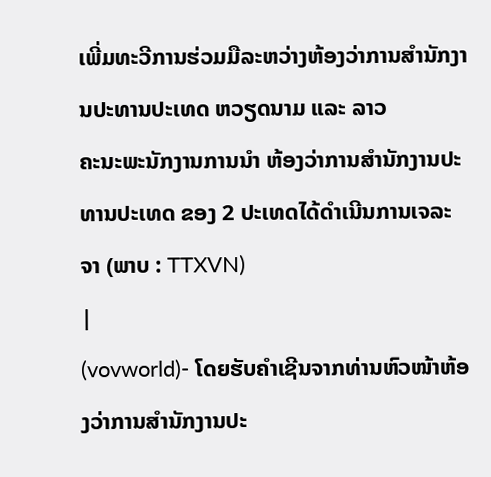ເພີ່ມທະວີການຮ່ວມມືລະຫວ່າງຫ້ອງວ່າການສຳນັກງານປະທານປະເທດ ຫວຽດນາມ ແລະ ລາວ
ຄະນະພະນັກງານການນຳ ຫ້ອງວ່າການສຳນັກງານປະທານປະເທດ ຂອງ 2 ປະເທດໄດ້ດຳເນີນການເຈລະຈາ (ພາບ : TTXVN)
|
(vovworld)- ໂດຍຮັບຄຳເຊີນຈາກທ່ານຫົວໜ້າຫ້ອງວ່າການສຳນັກງານປະ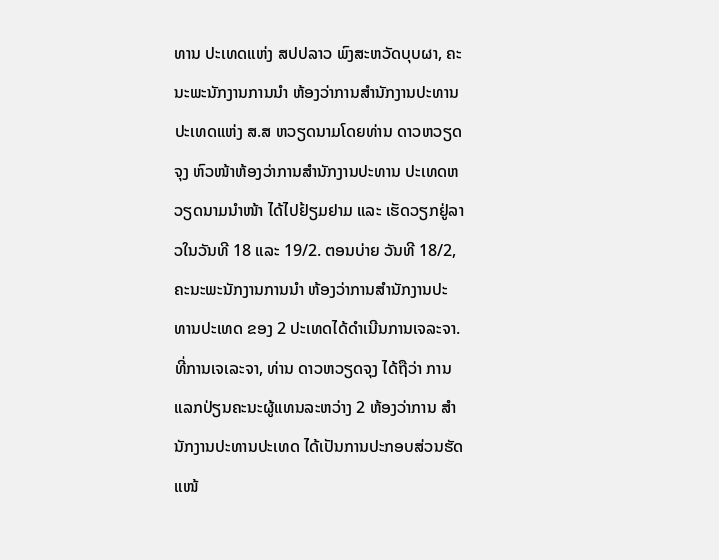ທານ ປະເທດແຫ່ງ ສປປລາວ ພົງສະຫວັດບຸບຜາ, ຄະນະພະນັກງານການນຳ ຫ້ອງວ່າການສຳນັກງານປະທານປະເທດແຫ່ງ ສ.ສ ຫວຽດນາມໂດຍທ່ານ ດາວຫວຽດຈຸງ ຫົວໜ້າຫ້ອງວ່າການສຳນັກງານປະທານ ປະເທດຫວຽດນາມນຳໜ້າ ໄດ້ໄປຢ້ຽມຢາມ ແລະ ເຮັດວຽກຢູ່ລາວໃນວັນທີ 18 ແລະ 19/2. ຕອນບ່າຍ ວັນທີ 18/2, ຄະນະພະນັກງານການນຳ ຫ້ອງວ່າການສຳນັກງານປະທານປະເທດ ຂອງ 2 ປະເທດໄດ້ດຳເນີນການເຈລະຈາ. ທີ່ການເຈເລະຈາ, ທ່ານ ດາວຫວຽດຈຸງ ໄດ້ຖືວ່າ ການແລກປ່ຽນຄະນະຜູ້ແທນລະຫວ່າງ 2 ຫ້ອງວ່າການ ສຳນັກງານປະທານປະເທດ ໄດ້ເປັນການປະກອບສ່ວນຮັດແໜ້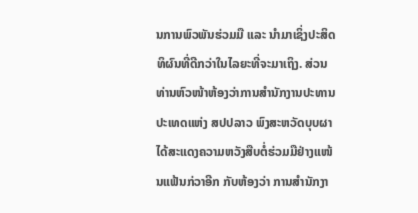ນການພົວພັນຮ່ວມມື ແລະ ນຳມາເຊິ່ງປະສິດທິຜົນທີ່ດີກວ່າໃນໄລຍະທີ່ຈະມາເຖິງ. ສ່ວນທ່ານຫົວໜ້າຫ້ອງວ່າການສຳນັກງານປະທານ ປະເທດແຫ່ງ ສປປລາວ ພົງສະຫວັດບຸບຜາ ໄດ້ສະແດງຄວາມຫວັງສືບຕໍ່ຮ່ວມມືຢ່າງແໜ້ນແຟ້ນກ່ວາອີກ ກັບຫ້ອງວ່າ ການສຳນັກງາ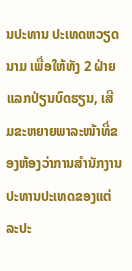ນປະທານ ປະເທດຫວຽດນາມ ເພື່ອໃຫ້ທັງ 2 ຝ່າຍແລກປ່ຽນບົດຮຽນ, ເສີມຂະຫຍາຍພາລະໜ້າທີ່ຂອງຫ້ອງວ່າການສຳນັກງານ ປະທານປະເທດຂອງແຕ່ລະປະ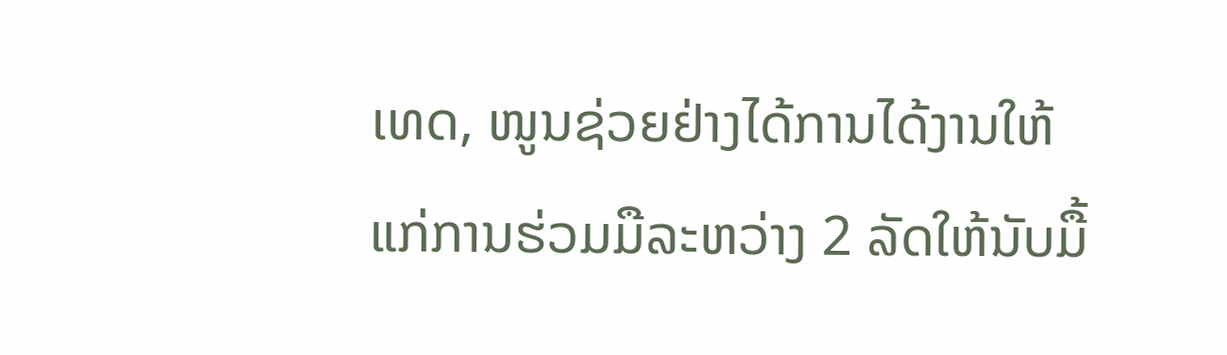ເທດ, ໜູນຊ່ວຍຢ່າງໄດ້ການໄດ້ງານໃຫ້ແກ່ການຮ່ວມມືລະຫວ່າງ 2 ລັດໃຫ້ນັບມື້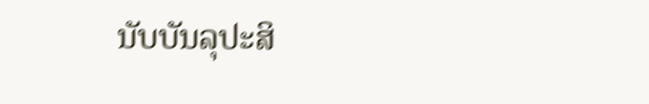ນັບບັນລຸປະສິ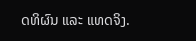ດທິຜົນ ແລະ ແທດຈິງ.